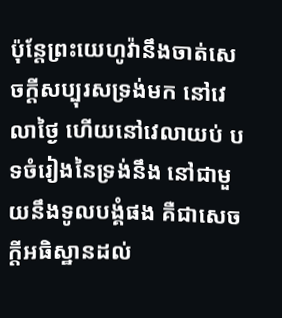ប៉ុន្តែព្រះយេហូវ៉ានឹងចាត់សេចក្ដីសប្បុរសទ្រង់មក នៅវេលាថ្ងៃ ហើយនៅវេលាយប់ បទចំរៀងនៃទ្រង់នឹង នៅជាមួយនឹងទូលបង្គំផង គឺជាសេចក្ដីអធិស្ឋានដល់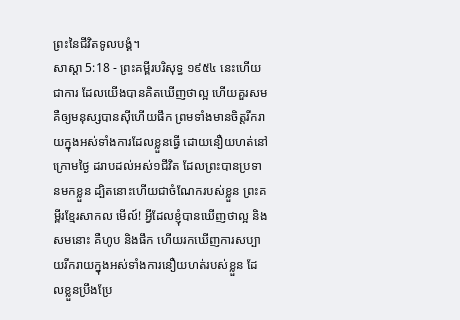ព្រះនៃជីវិតទូលបង្គំ។
សាស្តា 5:18 - ព្រះគម្ពីរបរិសុទ្ធ ១៩៥៤ នេះហើយជាការ ដែលយើងបានគិតឃើញថាល្អ ហើយគួរសម គឺឲ្យមនុស្សបានស៊ីហើយផឹក ព្រមទាំងមានចិត្តរីករាយក្នុងអស់ទាំងការដែលខ្លួនធ្វើ ដោយនឿយហត់នៅក្រោមថ្ងៃ ដរាបដល់អស់១ជីវិត ដែលព្រះបានប្រទានមកខ្លួន ដ្បិតនោះហើយជាចំណែករបស់ខ្លួន ព្រះគម្ពីរខ្មែរសាកល មើល៍! អ្វីដែលខ្ញុំបានឃើញថាល្អ និងសមនោះ គឺហូប និងផឹក ហើយរកឃើញការសប្បាយរីករាយក្នុងអស់ទាំងការនឿយហត់របស់ខ្លួន ដែលខ្លួនប្រឹងប្រែ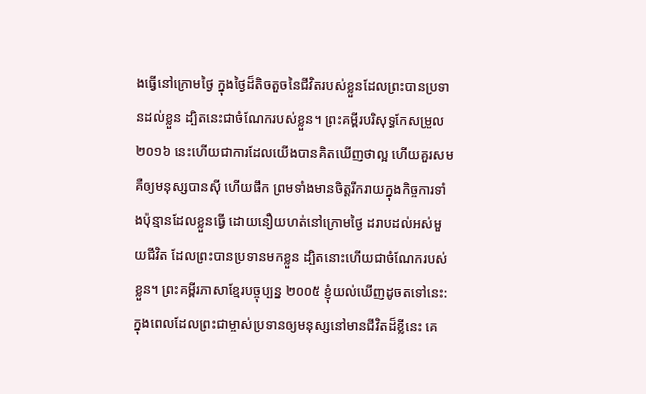ងធ្វើនៅក្រោមថ្ងៃ ក្នុងថ្ងៃដ៏តិចតួចនៃជីវិតរបស់ខ្លួនដែលព្រះបានប្រទានដល់ខ្លួន ដ្បិតនេះជាចំណែករបស់ខ្លួន។ ព្រះគម្ពីរបរិសុទ្ធកែសម្រួល ២០១៦ នេះហើយជាការដែលយើងបានគិតឃើញថាល្អ ហើយគួរសម គឺឲ្យមនុស្សបានស៊ី ហើយផឹក ព្រមទាំងមានចិត្តរីករាយក្នុងកិច្ចការទាំងប៉ុន្មានដែលខ្លួនធ្វើ ដោយនឿយហត់នៅក្រោមថ្ងៃ ដរាបដល់អស់មួយជីវិត ដែលព្រះបានប្រទានមកខ្លួន ដ្បិតនោះហើយជាចំណែករបស់ខ្លួន។ ព្រះគម្ពីរភាសាខ្មែរបច្ចុប្បន្ន ២០០៥ ខ្ញុំយល់ឃើញដូចតទៅនេះ: ក្នុងពេលដែលព្រះជាម្ចាស់ប្រទានឲ្យមនុស្សនៅមានជីវិតដ៏ខ្លីនេះ គេ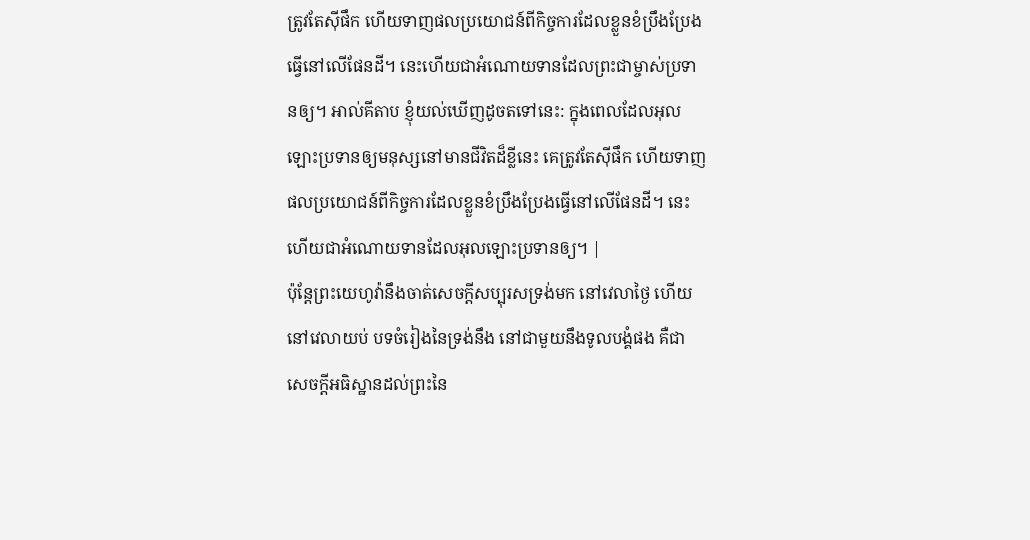ត្រូវតែស៊ីផឹក ហើយទាញផលប្រយោជន៍ពីកិច្ចការដែលខ្លួនខំប្រឹងប្រែងធ្វើនៅលើផែនដី។ នេះហើយជាអំណោយទានដែលព្រះជាម្ចាស់ប្រទានឲ្យ។ អាល់គីតាប ខ្ញុំយល់ឃើញដូចតទៅនេះ: ក្នុងពេលដែលអុលឡោះប្រទានឲ្យមនុស្សនៅមានជីវិតដ៏ខ្លីនេះ គេត្រូវតែស៊ីផឹក ហើយទាញផលប្រយោជន៍ពីកិច្ចការដែលខ្លួនខំប្រឹងប្រែងធ្វើនៅលើផែនដី។ នេះហើយជាអំណោយទានដែលអុលឡោះប្រទានឲ្យ។ |
ប៉ុន្តែព្រះយេហូវ៉ានឹងចាត់សេចក្ដីសប្បុរសទ្រង់មក នៅវេលាថ្ងៃ ហើយនៅវេលាយប់ បទចំរៀងនៃទ្រង់នឹង នៅជាមួយនឹងទូលបង្គំផង គឺជាសេចក្ដីអធិស្ឋានដល់ព្រះនៃ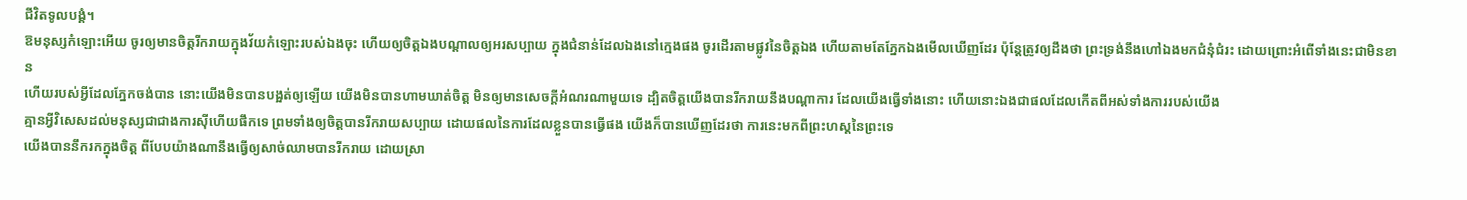ជីវិតទូលបង្គំ។
ឱមនុស្សកំឡោះអើយ ចូរឲ្យមានចិត្តរីករាយក្នុងវ័យកំឡោះរបស់ឯងចុះ ហើយឲ្យចិត្តឯងបណ្តាលឲ្យអរសប្បាយ ក្នុងជំនាន់ដែលឯងនៅក្មេងផង ចូរដើរតាមផ្លូវនៃចិត្តឯង ហើយតាមតែភ្នែកឯងមើលឃើញដែរ ប៉ុន្តែត្រូវឲ្យដឹងថា ព្រះទ្រង់នឹងហៅឯងមកជំនុំជំរះ ដោយព្រោះអំពើទាំងនេះជាមិនខាន
ហើយរបស់អ្វីដែលភ្នែកចង់បាន នោះយើងមិនបានបង្អត់ឲ្យឡើយ យើងមិនបានហាមឃាត់ចិត្ត មិនឲ្យមានសេចក្ដីអំណរណាមួយទេ ដ្បិតចិត្តយើងបានរីករាយនឹងបណ្តាការ ដែលយើងធ្វើទាំងនោះ ហើយនោះឯងជាផលដែលកើតពីអស់ទាំងការរបស់យើង
គ្មានអ្វីវិសេសដល់មនុស្សជាជាងការស៊ីហើយផឹកទេ ព្រមទាំងឲ្យចិត្តបានរីករាយសប្បាយ ដោយផលនៃការដែលខ្លួនបានធ្វើផង យើងក៏បានឃើញដែរថា ការនេះមកពីព្រះហស្តនៃព្រះទេ
យើងបាននឹករកក្នុងចិត្ត ពីបែបយ៉ាងណានឹងធ្វើឲ្យសាច់ឈាមបានរីករាយ ដោយស្រា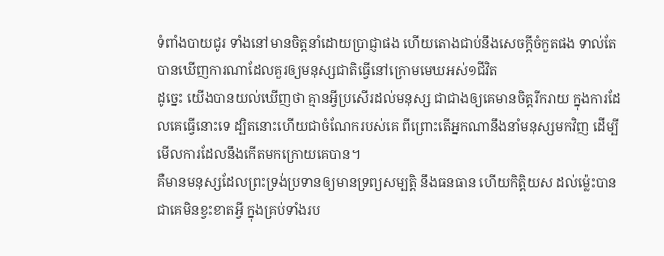ទំពាំងបាយជូរ ទាំងនៅមានចិត្តនាំដោយប្រាជ្ញាផង ហើយតោងជាប់នឹងសេចក្ដីចំកួតផង ទាល់តែបានឃើញការណាដែលគួរឲ្យមនុស្សជាតិធ្វើនៅក្រោមមេឃអស់១ជីវិត
ដូច្នេះ យើងបានយល់ឃើញថា គ្មានអ្វីប្រសើរដល់មនុស្ស ជាជាងឲ្យគេមានចិត្តរីករាយ ក្នុងការដែលគេធ្វើនោះទេ ដ្បិតនោះហើយជាចំណែករបស់គេ ពីព្រោះតើអ្នកណានឹងនាំមនុស្សមកវិញ ដើម្បីមើលការដែលនឹងកើតមកក្រោយគេបាន។
គឺមានមនុស្សដែលព្រះទ្រង់ប្រទានឲ្យមានទ្រព្យសម្បត្តិ នឹងធនធាន ហើយកិត្តិយស ដល់ម៉្លេះបានជាគេមិនខ្វះខាតអ្វី ក្នុងគ្រប់ទាំងរប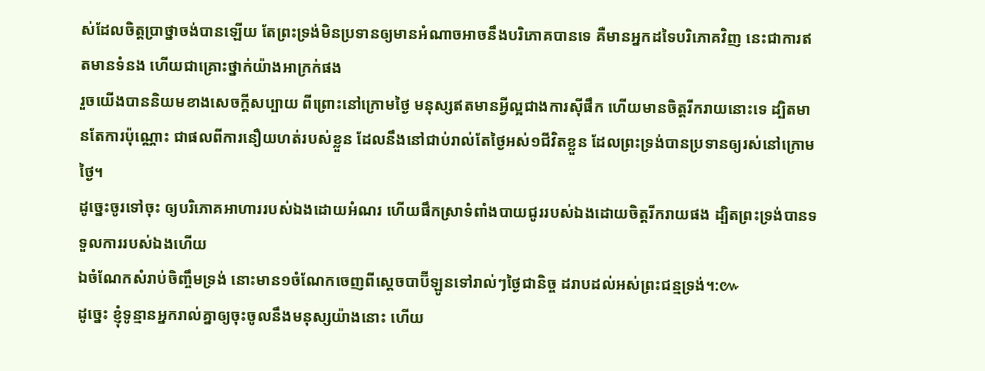ស់ដែលចិត្តប្រាថ្នាចង់បានឡើយ តែព្រះទ្រង់មិនប្រទានឲ្យមានអំណាចអាចនឹងបរិភោគបានទេ គឺមានអ្នកដទៃបរិភោគវិញ នេះជាការឥតមានទំនង ហើយជាគ្រោះថ្នាក់យ៉ាងអាក្រក់ផង
រួចយើងបាននិយមខាងសេចក្ដីសប្បាយ ពីព្រោះនៅក្រោមថ្ងៃ មនុស្សឥតមានអ្វីល្អជាងការស៊ីផឹក ហើយមានចិត្តរីករាយនោះទេ ដ្បិតមានតែការប៉ុណ្ណោះ ជាផលពីការនឿយហត់របស់ខ្លួន ដែលនឹងនៅជាប់រាល់តែថ្ងៃអស់១ជីវិតខ្លួន ដែលព្រះទ្រង់បានប្រទានឲ្យរស់នៅក្រោមថ្ងៃ។
ដូច្នេះចូរទៅចុះ ឲ្យបរិភោគអាហាររបស់ឯងដោយអំណរ ហើយផឹកស្រាទំពាំងបាយជូររបស់ឯងដោយចិត្តរីករាយផង ដ្បិតព្រះទ្រង់បានទទួលការរបស់ឯងហើយ
ឯចំណែកសំរាប់ចិញ្ចឹមទ្រង់ នោះមាន១ចំណែកចេញពីស្តេចបាប៊ីឡូនទៅរាល់ៗថ្ងៃជានិច្ច ដរាបដល់អស់ព្រះជន្មទ្រង់។:៚
ដូច្នេះ ខ្ញុំទូន្មានអ្នករាល់គ្នាឲ្យចុះចូលនឹងមនុស្សយ៉ាងនោះ ហើយ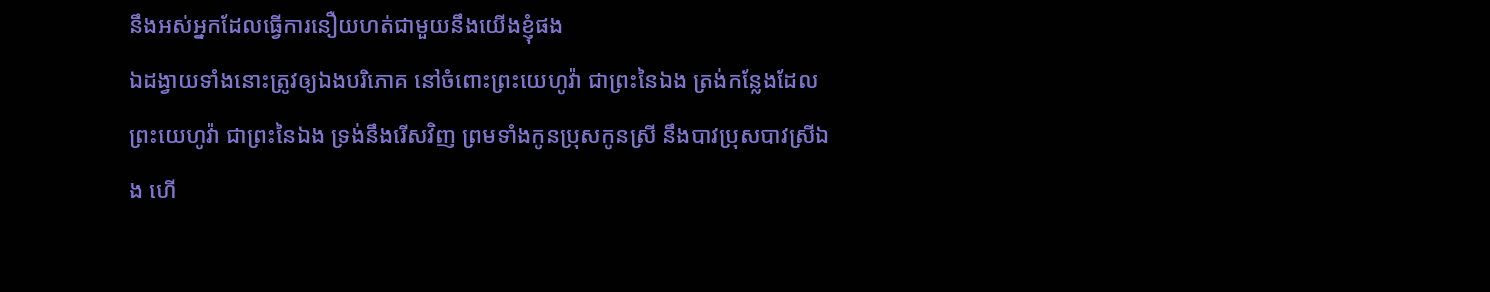នឹងអស់អ្នកដែលធ្វើការនឿយហត់ជាមួយនឹងយើងខ្ញុំផង
ឯដង្វាយទាំងនោះត្រូវឲ្យឯងបរិភោគ នៅចំពោះព្រះយេហូវ៉ា ជាព្រះនៃឯង ត្រង់កន្លែងដែលព្រះយេហូវ៉ា ជាព្រះនៃឯង ទ្រង់នឹងរើសវិញ ព្រមទាំងកូនប្រុសកូនស្រី នឹងបាវប្រុសបាវស្រីឯង ហើ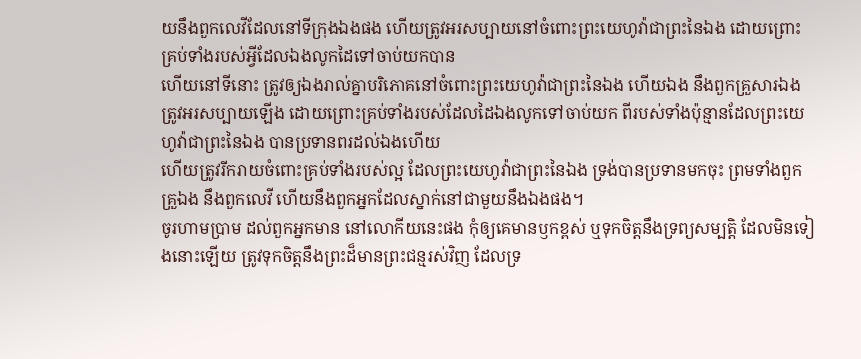យនឹងពួកលេវីដែលនៅទីក្រុងឯងផង ហើយត្រូវអរសប្បាយនៅចំពោះព្រះយេហូវ៉ាជាព្រះនៃឯង ដោយព្រោះគ្រប់ទាំងរបស់អ្វីដែលឯងលូកដៃទៅចាប់យកបាន
ហើយនៅទីនោះ ត្រូវឲ្យឯងរាល់គ្នាបរិភោគនៅចំពោះព្រះយេហូវ៉ាជាព្រះនៃឯង ហើយឯង នឹងពួកគ្រួសារឯង ត្រូវអរសប្បាយឡើង ដោយព្រោះគ្រប់ទាំងរបស់ដែលដៃឯងលូកទៅចាប់យក ពីរបស់ទាំងប៉ុន្មានដែលព្រះយេហូវ៉ាជាព្រះនៃឯង បានប្រទានពរដល់ឯងហើយ
ហើយត្រូវរីករាយចំពោះគ្រប់ទាំងរបស់ល្អ ដែលព្រះយេហូវ៉ាជាព្រះនៃឯង ទ្រង់បានប្រទានមកចុះ ព្រមទាំងពួកគ្រួឯង នឹងពួកលេវី ហើយនឹងពួកអ្នកដែលស្នាក់នៅជាមួយនឹងឯងផង។
ចូរហាមប្រាម ដល់ពួកអ្នកមាន នៅលោកីយនេះផង កុំឲ្យគេមានឫកខ្ពស់ ឬទុកចិត្តនឹងទ្រព្យសម្បត្តិ ដែលមិនទៀងនោះឡើយ ត្រូវទុកចិត្តនឹងព្រះដ៏មានព្រះជន្មរស់វិញ ដែលទ្រ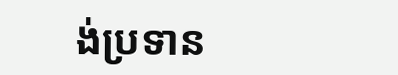ង់ប្រទាន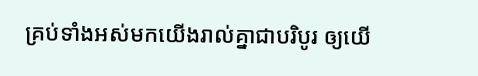គ្រប់ទាំងអស់មកយើងរាល់គ្នាជាបរិបូរ ឲ្យយើ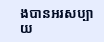ងបានអរសប្បាយ